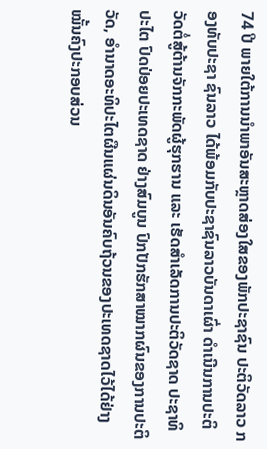74 ປີ ພາຍໃຕ້ການນຳພາອັນສະຫຼາດສ່ອງໃສຂອງພັກປະຊາຊົນ ປະຕິວັດລາວ ກອງທັບປະຊາ ຊົນລາວ ໄດ້ພ້ອມກັບປະຊາຊົນລາວບັນດາເຜົ່າ ດຳເນີນການປະຕິວັດຕໍ່ສູ້ຕ້ານຈັກກະພັດຜູ້ຮຸກຮານ ແລະ ເຮັດສຳເລັດການປະຕິວັດຊາດ ປະຊາທິປະໄຕ ປົດປ່ອຍປະເທດຊາດ ຢ່າງສົມບູນ ປົກປັກຮັກສາໝາກຜົນຂອງການປະຕິວັດ, ອຳນາດອະທິປະໄຕຜືນແຜ່ນດິນອັນຄົບຖ້ວນຂອງປະເທດຊາດໄວ້ໄດ້ຢ່າງໝັ້ນຄົງປະກອບສ່ວນ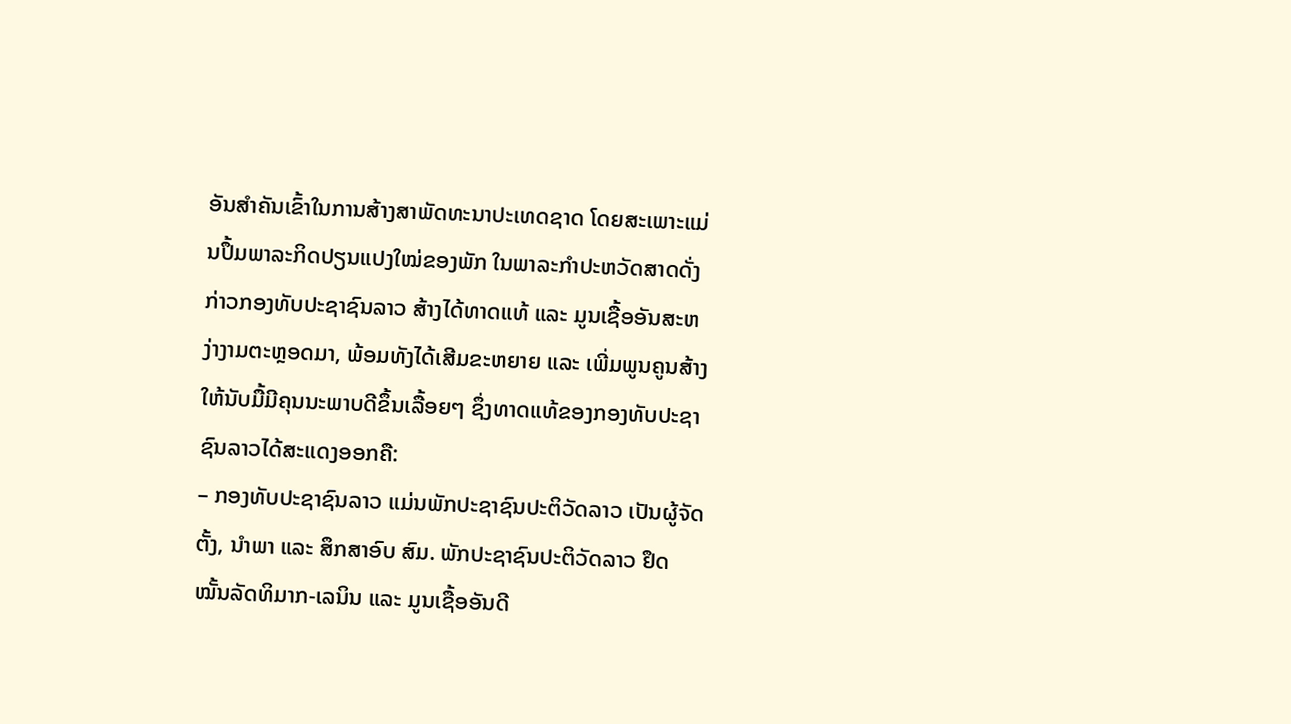ອັນສຳຄັນເຂົ້າໃນການສ້າງສາພັດທະນາປະເທດຊາດ ໂດຍສະເພາະແມ່ນປຶ້ມພາລະກິດປຽນແປງໃໝ່ຂອງພັກ ໃນພາລະກຳປະຫວັດສາດດັ່ງກ່າວກອງທັບປະຊາຊົນລາວ ສ້າງໄດ້ທາດແທ້ ແລະ ມູນເຊື້ອອັນສະຫງ່າງາມຕະຫຼອດມາ, ພ້ອມທັງໄດ້ເສີມຂະຫຍາຍ ແລະ ເພີ່ມພູນຄູນສ້າງໃຫ້ນັບມື້ມີຄຸນນະພາບດີຂຶ້ນເລື້ອຍໆ ຊຶ່ງທາດແທ້ຂອງກອງທັບປະຊາຊົນລາວໄດ້ສະແດງອອກຄື:
– ກອງທັບປະຊາຊົນລາວ ແມ່ນພັກປະຊາຊົນປະຕິວັດລາວ ເປັນຜູ້ຈັດຕັ້ງ, ນໍາພາ ແລະ ສຶກສາອົບ ສົມ. ພັກປະຊາຊົນປະຕິວັດລາວ ຢຶດໝັ້ນລັດທິມາກ-ເລນິນ ແລະ ມູນເຊື້ອອັນດີ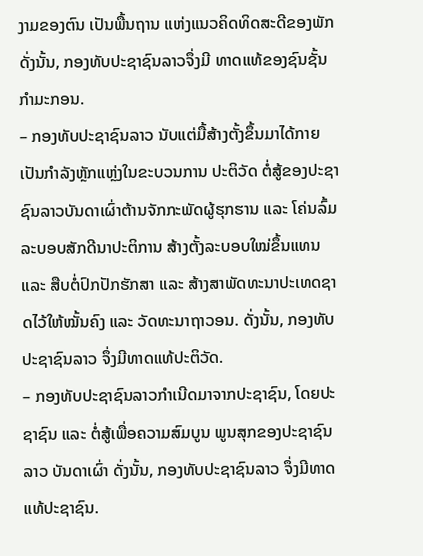ງາມຂອງຕົນ ເປັນພື້ນຖານ ແຫ່ງແນວຄິດທິດສະດີຂອງພັກ ດັ່ງນັ້ນ, ກອງທັບປະຊາຊົນລາວຈຶ່ງມີ ທາດແທ້ຂອງຊົນຊັ້ນກຳມະກອນ.
– ກອງທັບປະຊາຊົນລາວ ນັບແຕ່ມື້ສ້າງຕັ້ງຂຶ້ນມາໄດ້ກາຍເປັນກຳລັງຫຼັກແຫຼ່ງໃນຂະບວນການ ປະຕິວັດ ຕໍ່ສູ້ຂອງປະຊາຊົນລາວບັນດາເຜົ່າຕ້ານຈັກກະພັດຜູ້ຮຸກຮານ ແລະ ໂຄ່ນລົ້ມລະບອບສັກດີນາປະຕິການ ສ້າງຕັ້ງລະບອບໃໝ່ຂຶ້ນແທນ ແລະ ສືບຕໍ່ປົກປັກຮັກສາ ແລະ ສ້າງສາພັດທະນາປະເທດຊາດໄວ້ໃຫ້ໝັ້ນຄົງ ແລະ ວັດທະນາຖາວອນ. ດັ່ງນັ້ນ, ກອງທັບປະຊາຊົນລາວ ຈຶ່ງມີທາດແທ້ປະຕິວັດ.
– ກອງທັບປະຊາຊົນລາວກຳເນີດມາຈາກປະຊາຊົນ, ໂດຍປະຊາຊົນ ແລະ ຕໍ່ສູ້ເພື່ອຄວາມສົມບູນ ພູນສຸກຂອງປະຊາຊົນລາວ ບັນດາເຜົ່າ ດັ່ງນັ້ນ, ກອງທັບປະຊາຊົນລາວ ຈຶ່ງມີທາດແທ້ປະຊາຊົນ.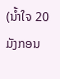(ນໍ້າໃຈ 20 ມັງກອນ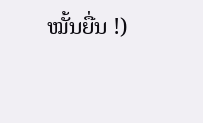ໝັ້ນຍື່ນ !)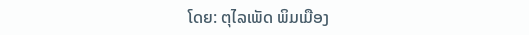ໂດຍ: ຕຸໄລເພັດ ພິມເມືອງ